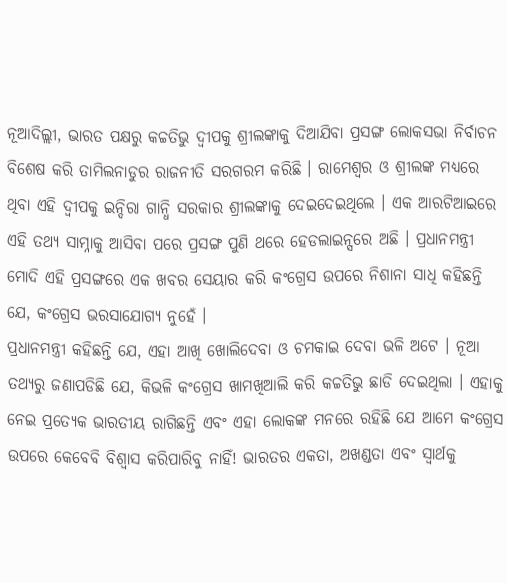ନୂଆଦିଲ୍ଲୀ, ଭାରତ ପକ୍ଷରୁ କଚ୍ଚତିଭୁ ଦ୍ୱୀପକୁ ଶ୍ରୀଲଙ୍କାକୁ ଦିଆଯିବା ପ୍ରସଙ୍ଗ ଲୋକସଭା ନିର୍ବାଚନ ବିଶେଷ କରି ତାମିଲନାଡୁର ରାଜନୀତି ସରଗରମ କରିଛି । ରାମେଶ୍ୱର ଓ ଶ୍ରୀଲଙ୍କ ମଧ୍ୟରେ ଥିବା ଏହି ଦ୍ୱୀପକୁ ଇନ୍ଦିରା ଗାନ୍ଧି ସରକାର ଶ୍ରୀଲଙ୍କାକୁ ଦେଇଦେଇଥିଲେ । ଏକ ଆରଟିଆଇରେ ଏହି ତଥ୍ୟ ସାମ୍ନାକୁ ଆସିବା ପରେ ପ୍ରସଙ୍ଗ ପୁଣି ଥରେ ହେଡଲାଇନ୍ସରେ ଅଛି । ପ୍ରଧାନମନ୍ତ୍ରୀ ମୋଦି ଏହି ପ୍ରସଙ୍ଗରେ ଏକ ଖବର ସେୟାର କରି କଂଗ୍ରେସ ଉପରେ ନିଶାନା ସାଧି କହିଛନ୍ତି ଯେ, କଂଗ୍ରେସ ଭରସାଯୋଗ୍ୟ ନୁହେଁ ।
ପ୍ରଧାନମନ୍ତ୍ରୀ କହିଛନ୍ତି ଯେ, ଏହା ଆଖି ଖୋଲିଦେବା ଓ ଚମକାଇ ଦେବା ଭଳି ଅଟେ । ନୂଆ ତଥ୍ୟରୁ ଜଣାପଡିଛି ଯେ, କିଭଳି କଂଗ୍ରେସ ଖାମଖିଆଲି କରି କଚ୍ଚତିଭୁ ଛାଡି ଦେଇଥିଲା । ଏହାକୁ ନେଇ ପ୍ରତ୍ୟେକ ଭାରତୀୟ ରାଗିଛନ୍ତି ଏବଂ ଏହା ଲୋକଙ୍କ ମନରେ ରହିଛି ଯେ ଆମେ କଂଗ୍ରେସ ଉପରେ କେବେବି ବିଶ୍ୱାସ କରିପାରିବୁ ନାହିଁ! ଭାରତର ଏକତା, ଅଖଣ୍ଡତା ଏବଂ ସ୍ୱାର୍ଥକୁ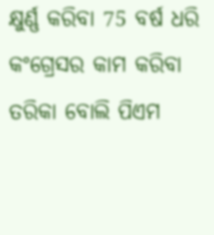କ୍ଷୁର୍ଣ୍ଣ କରିବା 75 ବର୍ଷ ଧରି କଂଗ୍ରେସର କାମ କରିବା ତରିକା ବୋଲି ପିଏମ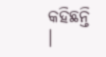କହିଛନ୍ତି ।